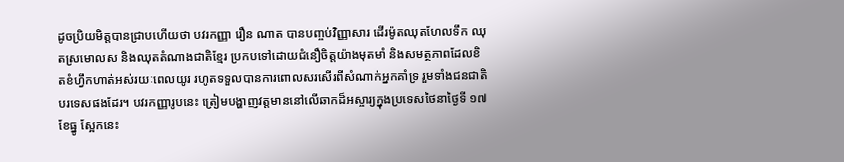ដូចប្រិយមិត្តបានជ្រាបហើយថា បវរកញ្ញា រឿន ណាត បានបញ្ចប់វិញ្ញាសារ ដើរម៉ូតឈុតហែលទឹក ឈុតស្រមោលស និងឈុតតំណាងជាតិខ្មែរ ប្រកបទៅដោយជំនឿចិត្តយ៉ាងមុតមាំ និងសមត្ថភាពដែលខិតខំហ្វឹកហាត់អស់រយៈពេលយូរ រហូតទទួលបានការពោលសរសើរពីសំណាក់អ្នកគាំទ្រ រួមទាំងជនជាតិបរទេសផងដែរ។ បវរកញ្ញារូបនេះ ត្រៀមបង្ហាញវត្តមាននៅលើឆាកដ៏អស្ចារ្យក្នុងប្រទេសថៃនាថ្ងៃទី ១៧ ខែធ្នូ ស្អែកនេះ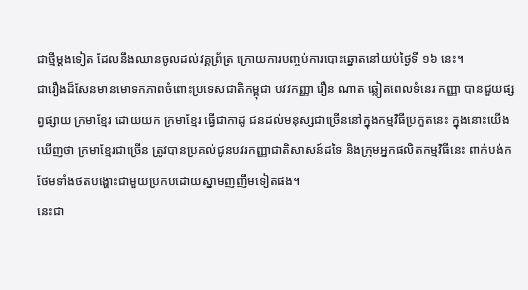ជាថ្មីម្ដងទៀត ដែលនឹងឈានចូលដល់វគ្គព្រ័ត្រ ក្រោយការបញ្ចប់ការបោះឆ្នោតនៅយប់ថ្ងៃទី ១៦ នេះ។
ជារឿងដ៏សែនមានមោទកភាពចំពោះប្រទេសជាតិកម្ពុជា បវវកញ្ញា រឿន ណាត ឆ្លៀតពេលទំនេរ កញ្ញា បានជួយផ្សព្វផ្សាយ ក្រមាខ្មែរ ដោយយក ក្រមាខ្មែរ ធ្វើជាកាដូ ជនដល់មនុស្សជាច្រើននៅក្នុងកម្មវិធីប្រកួតនេះ ក្នុងនោះយើងឃើញថា ក្រមាខ្មែរជាច្រើន ត្រូវបានប្រគល់ជូនបវរកញ្ញាជាតិសាសន៍ដទៃ និងក្រុមអ្នកផលិតកម្មវិធីនេះ ពាក់បង់ក ថែមទាំងថតបង្ហោះជាមួយប្រកបដោយស្នាមញញឹមទៀតផង។
នេះជា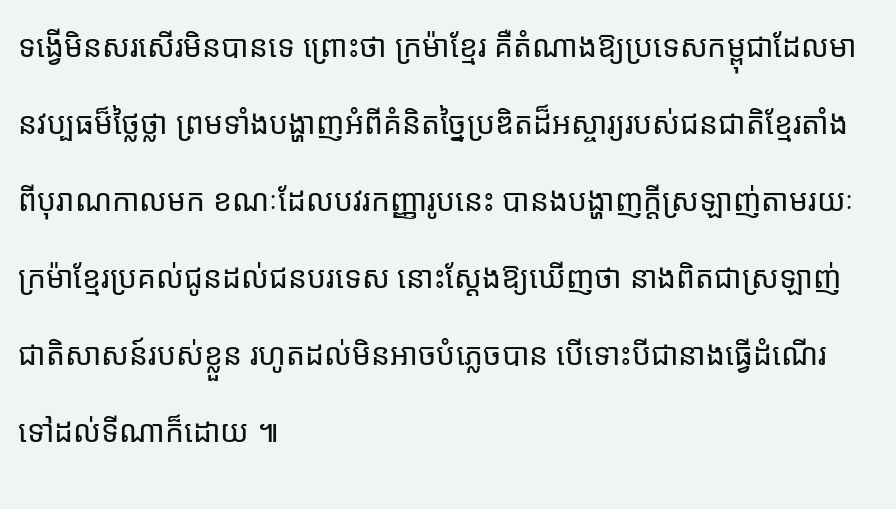ទង្វើមិនសរសើរមិនបានទេ ព្រោះថា ក្រម៉ាខ្មែរ គឺតំណាងឱ្យប្រទេសកម្ពុជាដែលមានវប្បធម៏ថ្លៃថ្លា ព្រមទាំងបង្ហាញអំពីគំនិតច្នៃប្រឌិតដ៏អស្ចារ្យរបស់ជនជាតិខ្មែរតាំងពីបុរាណកាលមក ខណៈដែលបវរកញ្ញារូបនេះ បានងបង្ហាញក្ដីស្រឡាញ់តាមរយៈក្រម៉ាខ្មែរប្រគល់ជូនដល់ជនបរទេស នោះស្ដែងឱ្យឃើញថា នាងពិតជាស្រឡាញ់ជាតិសាសន៍របស់ខ្លួន រហូតដល់មិនអាចបំភ្លេចបាន បើទោះបីជានាងធ្វើដំណើរទៅដល់ទីណាក៏ដោយ ៕